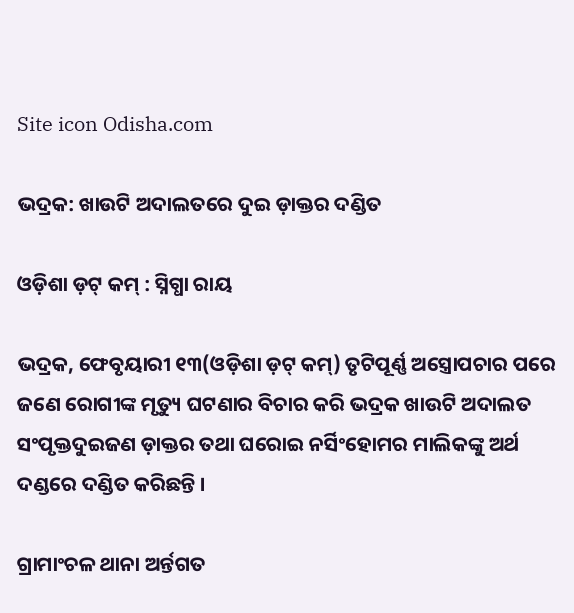Site icon Odisha.com

ଭଦ୍ରକ: ଖାଉଟି ଅଦାଲତରେ ଦୁଇ ଡ଼ାକ୍ତର ଦଣ୍ଡିତ

ଓଡ଼ିଶା ଡ଼ଟ୍ କମ୍ : ସ୍ନିଗ୍ଧା ରାୟ

ଭଦ୍ରକ, ଫେବୃୟାରୀ ୧୩(ଓଡ଼ିଶା ଡ଼ଟ୍ କମ୍) ତୃଟିପୂର୍ଣ୍ଣ ଅସ୍ତ୍ରୋପଚାର ପରେ ଜଣେ ରୋଗୀଙ୍କ ମୃତ୍ୟୁ ଘଟଣାର ବିଚାର କରି ଭଦ୍ରକ ଖାଉଟି ଅଦାଲତ ସଂପୃକ୍ତଦୁଇଜଣ ଡ଼ାକ୍ତର ତଥା ଘରୋଇ ନର୍ସିଂହୋମର ମାଲିକଙ୍କୁ ଅର୍ଥ ଦଣ୍ଡରେ ଦଣ୍ଡିତ କରିଛନ୍ତି ।

ଗ୍ରାମାଂଚଳ ଥାନା ଅର୍ନ୍ତଗତ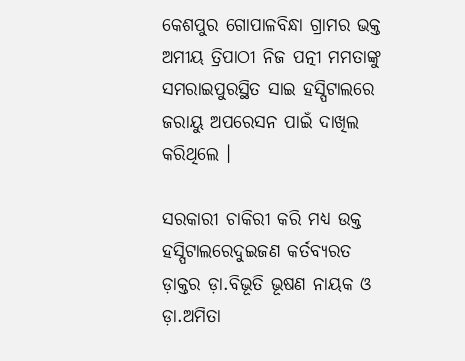କେଶପୁର ଗୋପାଳବିନ୍ଧା ଗ୍ରାମର ଭକ୍ତ ଅମୀୟ ତ୍ରିପାଠୀ ନିଜ ପତ୍ନୀ ମମତାଙ୍କୁ ସମରାଇପୁରସ୍ଥିତ ସାଇ ହସ୍ପିଟାଲରେ ଜରାୟୁ ଅପରେସନ ପାଇଁ ଦାଖିଲ କରିଥିଲେ ।

ସରକାରୀ ଚାକିରୀ କରି ମଧ୍ୟ ଉକ୍ତ ହସ୍ପିଟାଲରେଦୁଇଜଣ କର୍ତବ୍ୟରତ ଡ଼ାକ୍ତର ଡ଼ା.ବିଭୂତି ଭୂଷଣ ନାୟକ ଓ ଡ଼ା.ଅମିତା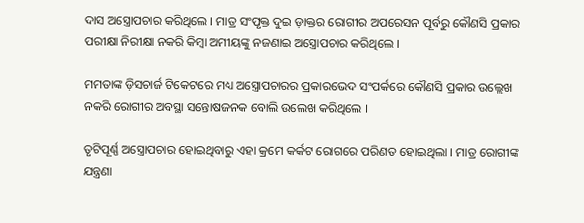ଦାସ ଅସ୍ତ୍ରୋପଚାର କରିଥିଲେ । ମାତ୍ର ସଂପୃକ୍ତ ଦୁଇ ଡ଼ାକ୍ତର ରୋଗୀର ଅପରେସନ ପୂର୍ବରୁ କୌଣସି ପ୍ରକାର ପରୀକ୍ଷା ନିରୀକ୍ଷା ନକରି କିମ୍ବା ଅମୀୟଙ୍କୁ ନଜଣାଇ ଅସ୍ତ୍ରୋପଚାର କରିଥିଲେ ।

ମମତାଙ୍କ ଡ଼ିସଚାର୍ଜ ଟିକେଟରେ ମଧ୍ୟ ଅସ୍ତ୍ରୋପଚାରର ପ୍ରକାରଭେଦ ସଂପର୍କରେ କୌଣସି ପ୍ରକାର ଉଲ୍ଲେଖ ନକରି ରୋଗୀର ଅବସ୍ଥା ସନ୍ତୋଷଜନକ ବୋଲି ଉଲେଖ କରିଥିଲେ ।

ତୃଟିପୂର୍ଣ୍ଣ ଅସ୍ତ୍ରୋପଚାର ହୋଇଥିବାରୁ ଏହା କ୍ରମେ କର୍କଟ ରୋଗରେ ପରିଣତ ହୋଇଥିଲା । ମାତ୍ର ରୋଗୀଙ୍କ ଯନ୍ତ୍ରଣା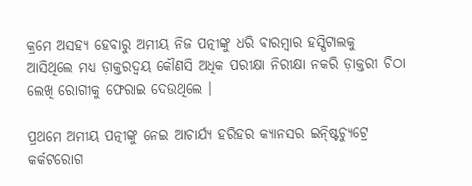କ୍ରମେ ଅସହ୍ୟ ହେବାରୁ ଅମୀୟ ନିଜ ପତ୍ନୀଙ୍କୁ ଧରି ବାରମ୍ବାର ହସ୍ପିଟାଲକୁ ଆସିଥିଲେ ମଧ୍ୟ ଡ଼ାକ୍ତରଦ୍ୱୟ କୌଣସି ଅଧିକ ପରୀକ୍ଷା ନିରୀକ୍ଷା ନକରି ଡ଼ାକ୍ତରୀ ଚିଠା ଲେଖି ରୋଗୀକୁ ଫେରାଇ ଦେଉଥିଲେ ।

ପ୍ରଥମେ ଅମୀୟ ପତ୍ନୀଙ୍କୁ ନେଇ ଆଚାର୍ଯ୍ୟ ହରିହର କ୍ୟାନସର ଇନ୍ଷ୍ଟିଚ୍ୟୁଟ୍ରେ କର୍କଟରୋଗ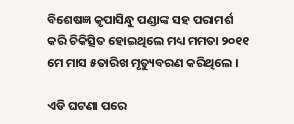ବିଶେଷଜ୍ଞ କୃପାସିନ୍ଧୁ ପଣ୍ଡାଙ୍କ ସହ ପରାମର୍ଶ କରି ଚିକିତ୍ସିତ ହୋଇଥିଲେ ମଧ୍ୟ ମମତା ୨୦୧୧ ମେ ମାସ ୫ତାରିଖ ମୃତ୍ୟୁବରଣ କରିଥିଲେ ।

ଏଡି ଘଟଣା ପରେ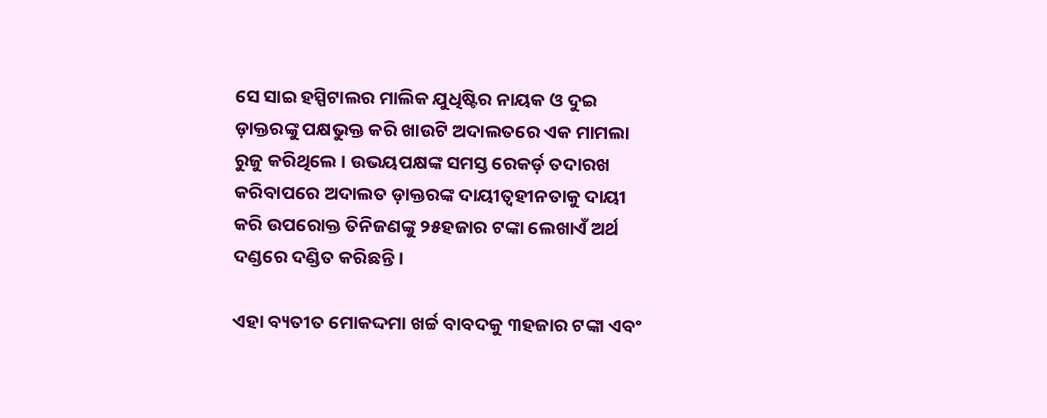ସେ ସାଇ ହସ୍ପିଟାଲର ମାଲିକ ଯୁଧିଷ୍ଟିର ନାୟକ ଓ ଦୁଇ ଡ଼ାକ୍ତରଙ୍କୁ ପକ୍ଷଭୁକ୍ତ କରି ଖାଉଟି ଅଦାଲତରେ ଏକ ମାମଲା ରୁଜୁ କରିଥିଲେ । ଉଭୟପକ୍ଷଙ୍କ ସମସ୍ତ ରେକର୍ଡ଼ ତଦାରଖ କରିବାପରେ ଅଦାଲତ ଡ଼ାକ୍ତରଙ୍କ ଦାୟୀତ୍ୱହୀନତାକୁ ଦାୟୀ କରି ଉପରୋକ୍ତ ତିନିଜଣଙ୍କୁ ୨୫ହଜାର ଟଙ୍କା ଲେଖାଏଁ ଅର୍ଥ ଦଣ୍ଡରେ ଦଣ୍ଡିତ କରିଛନ୍ତି ।

ଏହା ବ୍ୟତୀତ ମୋକଦ୍ଦମା ଖର୍ଚ୍ଚ ବାବଦକୁ ୩ହଜାର ଟଙ୍କା ଏବଂ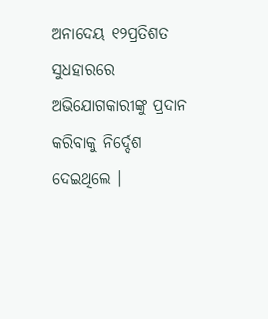ଅନାଦେୟ ୧୨ପ୍ରତିଶତ ସୁଧହାରରେ ଅଭିଯୋଗକାରୀଙ୍କୁ ପ୍ରଦାନ କରିବାକୁ ନିର୍ଦ୍ଦେଶ ଦେଇଥିଲେ ।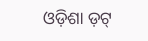ଓଡ଼ିଶା ଡ଼ଟ୍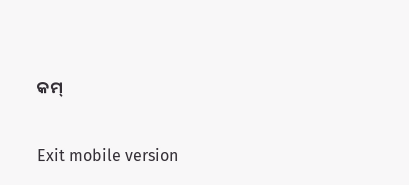କମ୍

Exit mobile version